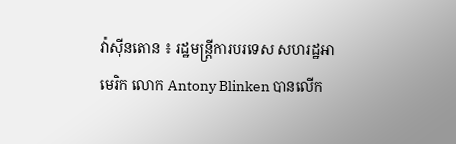វ៉ាស៊ីនតោន ៖ រដ្ឋមន្រ្តីការបរទេស សហរដ្ឋអាមេរិក លោក Antony Blinken បានលើក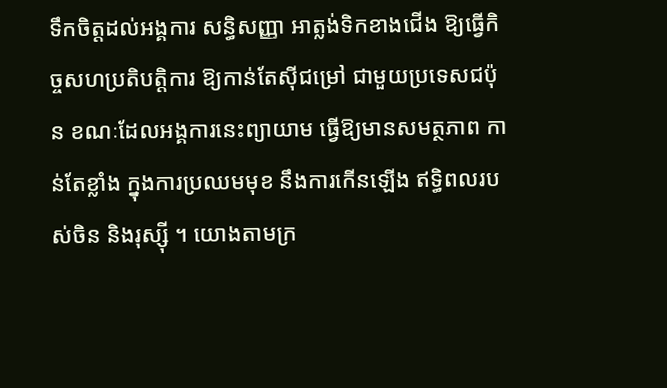ទឹកចិត្តដល់អង្គការ សន្ធិសញ្ញា អាត្លង់ទិកខាងជើង ឱ្យធ្វើកិច្ចសហប្រតិបត្តិការ ឱ្យកាន់តែស៊ីជម្រៅ ជាមួយប្រទេសជប៉ុន ខណៈដែលអង្គការនេះព្យាយាម ធ្វើឱ្យមានសមត្ថភាព កាន់តែខ្លាំង ក្នុងការប្រឈមមុខ នឹងការកើនឡើង ឥទ្ធិពលរបស់ចិន និងរុស្ស៊ី ។ យោងតាមក្រ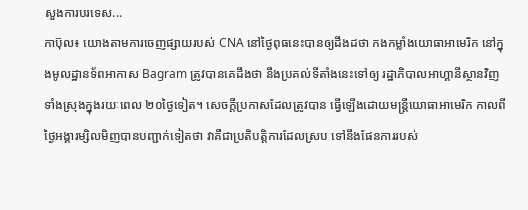សួងការបរទេស...
កាប៊ុល៖ យោងតាមការចេញផ្សាយរបស់ CNA នៅថ្ងៃពុធនេះបានឲ្យដឹងដថា កងកម្លាំងយោធាអាមេរិក នៅក្នុងមូលដ្ឋានទ័ពអាកាស Bagram ត្រូវបានគេដឹងថា នឹងប្រគល់ទីតាំងនេះទៅឲ្យ រដ្ឋាភិបាលអាហ្គានីស្ថានវិញ ទាំងស្រុងក្នុងរយៈពេល ២០ថ្ងៃទៀត។ សេចក្តីប្រកាសដែលត្រូវបាន ធ្វើឡើងដោយមន្ត្រីយោធាអាមេរិក កាលពីថ្ងៃអង្គារម្សិលមិញបានបញ្ជាក់ទៀតថា វាគឺជាប្រតិបត្តិការដែលស្រប ទៅនឹងផែនការរបស់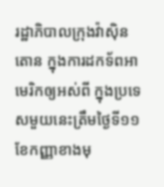រដ្ឋាភិបាលក្រុងវ៉ាស៊ិនតោន ក្នុងការដកទ័ពអាមេរិកឲ្យអស់ពី ក្នុងប្រទេសមួយនេះត្រឹមថ្ងៃទី១១ ខែកញ្ញាខាងមុ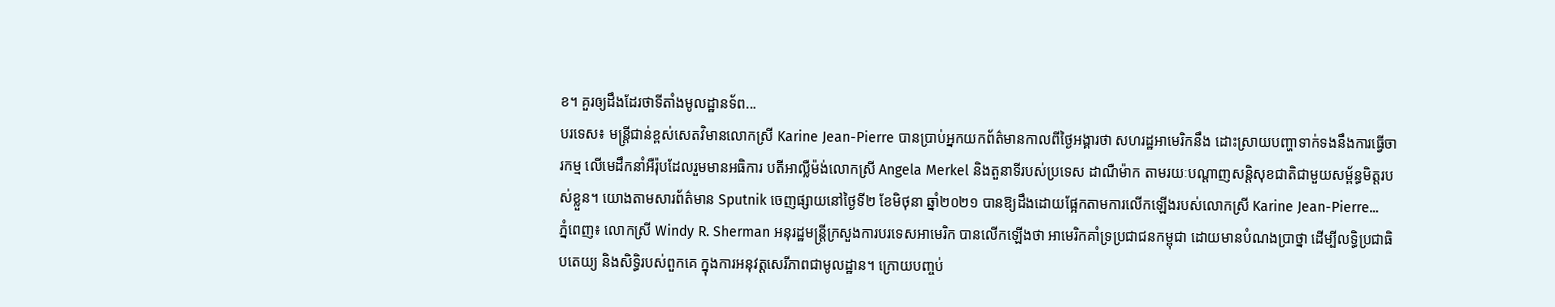ខ។ គួរឲ្យដឹងដែរថាទីតាំងមូលដ្ឋានទ័ព...
បរទេស៖ មន្រ្តីជាន់ខ្ពស់សេតវិមានលោកស្រី Karine Jean-Pierre បានប្រាប់អ្នកយកព័ត៌មានកាលពីថ្ងៃអង្គារថា សហរដ្ឋអាមេរិកនឹង ដោះស្រាយបញ្ហាទាក់ទងនឹងការធ្វើចារកម្ម លើមេដឹកនាំអឺរ៉ុបដែលរួមមានអធិការ បតីអាល្លឺម៉ង់លោកស្រី Angela Merkel និងតួនាទីរបស់ប្រទេស ដាណឺម៉ាក តាមរយៈបណ្តាញសន្តិសុខជាតិជាមួយសម្ព័ន្ធមិត្តរបស់ខ្លួន។ យោងតាមសារព័ត៌មាន Sputnik ចេញផ្សាយនៅថ្ងៃទី២ ខែមិថុនា ឆ្នាំ២០២១ បានឱ្យដឹងដោយផ្អែកតាមការលើកឡើងរបស់លោកស្រី Karine Jean-Pierre...
ភ្នំពេញ៖ លោកស្រី Windy R. Sherman អនុរដ្ឋមន្រ្តីក្រសួងការបរទេសអាមេរិក បានលើកឡើងថា អាមេរិកគាំទ្រប្រជាជនកម្ពុជា ដោយមានបំណងប្រាថ្នា ដើម្បីលទ្ធិប្រជាធិបតេយ្យ និងសិទ្ធិរបស់ពួកគេ ក្នុងការអនុវត្តសេរីភាពជាមូលដ្ឋាន។ ក្រោយបញ្ចប់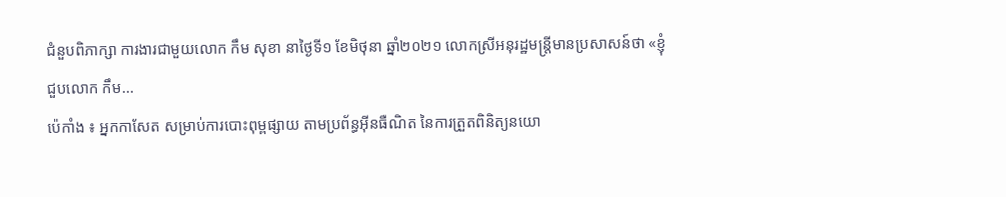ជំនួបពិភាក្សា ការងារជាមួយលោក កឹម សុខា នាថ្ងៃទី១ ខែមិថុនា ឆ្នាំ២០២១ លោកស្រីអនុរដ្ឋមន្រ្តីមានប្រសាសន៍ថា «ខ្ញុំជួបលោក កឹម...
ប៉េកាំង ៖ អ្នកកាសែត សម្រាប់ការបោះពុម្ពផ្សាយ តាមប្រព័ន្ធអ៊ីនធឺណិត នៃការត្រួតពិនិត្យនយោ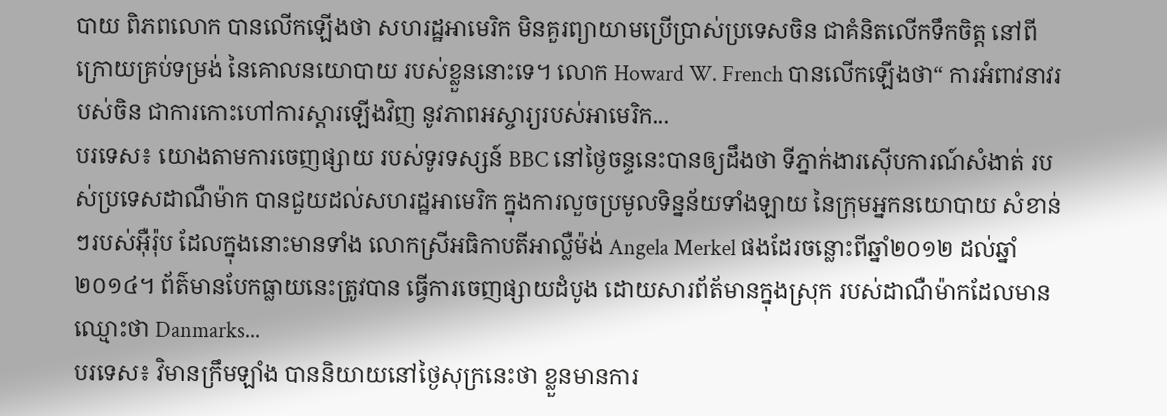បាយ ពិភពលោក បានលើកឡើងថា សហរដ្ឋអាមេរិក មិនគួរព្យាយាមប្រើប្រាស់ប្រទេសចិន ជាគំនិតលើកទឹកចិត្ត នៅពីក្រោយគ្រប់ទម្រង់ នៃគោលនយោបាយ របស់ខ្លួននោះទេ។ លោក Howard W. French បានលើកឡើងថា“ ការអំពាវនាវរបស់ចិន ជាការកោះហៅការស្ដារឡើងវិញ នូវភាពអស្ចារ្យរបស់អាមេរិក...
បរទេស៖ យោងតាមការចេញផ្សាយ របស់ទូរទស្សន៍ BBC នៅថ្ងៃចន្ទនេះបានឲ្យដឹងថា ទីភ្នាក់ងារស៊ើបការណ៍សំងាត់ របស់ប្រទេសដាណឺម៉ាក បានជួយដល់សហរដ្ឋអាមេរិក ក្នុងការលួចប្រមូលទិន្នន័យទាំងឡាយ នៃក្រុមអ្នកនយោបាយ សំខាន់ៗរបស់អ៊ឺរ៉ុប ដែលក្នុងនោះមានទាំង លោកស្រីអធិកាបតីអាល្លឺម៉ង់ Angela Merkel ផងដែរចន្លោះពីឆ្នាំ២០១២ ដល់ឆ្នាំ២០១៤។ ព័ត៌មានបែកធ្លាយនេះត្រូវបាន ធ្វើការចេញផ្សាយដំបូង ដោយសារព័ត័មានក្នុងស្រុក របស់ដាណឺម៉ាកដែលមានឈ្មោះថា Danmarks...
បរទេស៖ វិមានក្រឹមឡាំង បាននិយាយនៅថ្ងៃសុក្រនេះថា ខ្លួនមានការ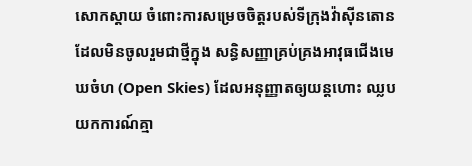សោកស្តាយ ចំពោះការសម្រេចចិត្តរបស់ទីក្រុងវ៉ាស៊ីនតោន ដែលមិនចូលរួមជាថ្មីក្នុង សន្ធិសញ្ញាគ្រប់គ្រងអាវុធជើងមេឃចំហ (Open Skies) ដែលអនុញ្ញាតឲ្យយន្តហោះ ឈ្លបយកការណ៍គ្មា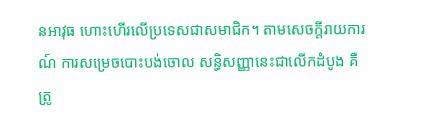នអាវុធ ហោះហើរលើប្រទេសជាសមាជិក។ តាមសេចក្តីរាយការណ៍ ការសម្រេចបោះបង់ចោល សន្ធិសញ្ញានេះជាលើកដំបូង គឺត្រូ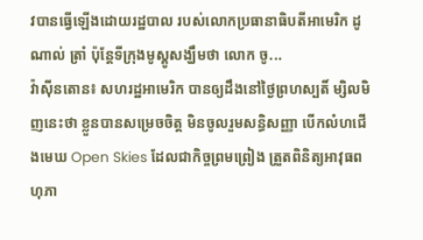វបានធ្វើឡើងដោយរដ្ឋបាល របស់លោកប្រធានាធិបតីអាមេរិក ដូណាល់ ត្រាំ ប៉ុន្តែទីក្រុងមូស្គូសង្ឃឹមថា លោក ចូ...
វ៉ាស៊ីនតោន៖ សហរដ្ឋអាមេរិក បានឲ្យដឹងនៅថ្ងៃព្រហស្បតិ៍ ម្សិលមិញនេះថា ខ្លួនបានសម្រេចចិត្ត មិនចូលរួមសន្ធិសញ្ញា បើកលំហជើងមេឃ Open Skies ដែលជាកិច្ចព្រមព្រៀង ត្រួតពិនិត្យអាវុធពហុភា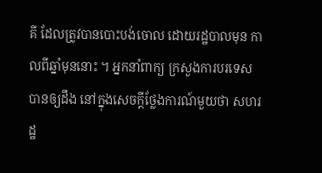គី ដែលត្រូវបានបោះបង់ចោល ដោយរដ្ឋបាលមុន កាលពីឆ្នាំមុននោះ ។ អ្នកនាំពាក្យ ក្រសួងការបរទេស បានឲ្យដឹង នៅក្នុងសេចក្តីថ្លែងការណ៍មួយថា សហរដ្ឋ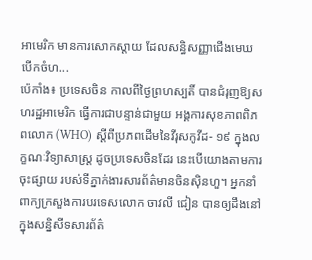អាមេរិក មានការសោកស្តាយ ដែលសន្ធិសញ្ញាជើងមេឃបើកចំហ...
ប៉េកាំង៖ ប្រទេសចិន កាលពីថ្ងៃព្រហស្បតិ៍ បានជំរុញឱ្យសហរដ្ឋអាមេរិក ធ្វើការជាបន្ទាន់ជាមួយ អង្គការសុខភាពពិភពលោក (WHO) ស្តីពីប្រភពដើមនៃវីរុសកូវីដ- ១៩ ក្នុងលក្ខណៈវិទ្យាសាស្ត្រ ដូចប្រទេសចិនដែរ នេះបើយោងតាមការចុះផ្សាយ របស់ទីភ្នាក់ងារសារព័ត៌មានចិនស៊ិនហួ។ អ្នកនាំពាក្យក្រសួងការបរទេសលោក ចាវលី ជៀន បានឲ្យដឹងនៅក្នុងសន្និសីទសារព័ត៌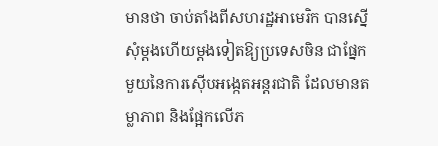មានថា ចាប់តាំងពីសហរដ្ឋអាមេរិក បានស្នើសុំម្តងហើយម្តងទៀតឱ្យប្រទេសចិន ជាផ្នែកមួយនៃការស៊ើបអង្កេតអន្តរជាតិ ដែលមានតម្លាភាព និងផ្អែកលើភ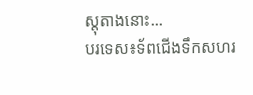ស្តុតាងនោះ...
បរទេស៖ទ័ពជើងទឹកសហរ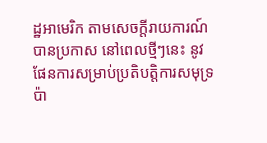ដ្ឋអាមេរិក តាមសេចក្តីរាយការណ៍ បានប្រកាស នៅពេលថ្មីៗនេះ នូវផែនការសម្រាប់ប្រតិបត្តិការសមុទ្រប៉ា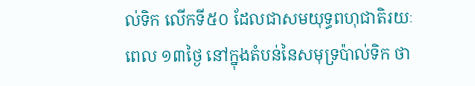ល់ទិក លើកទី៥០ ដែលជាសមយុទ្ធពហុជាតិរយៈពេល ១៣ថ្ងៃ នៅក្នុងតំបន់នៃសមុទ្រប៉ាល់ទិក ថា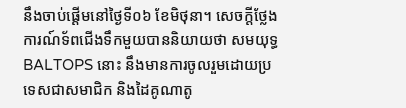នឹងចាប់ផ្តើមនៅថ្ងៃទី០៦ ខែមិថុនា។ សេចក្តីថ្លែងការណ៍ទ័ពជើងទឹកមួយបាននិយាយថា សមយុទ្ធ BALTOPS នោះ នឹងមានការចូលរួមដោយប្រទេសជាសមាជិក និងដៃគូណាតូ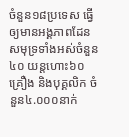ចំនួន១៨ប្រទេស ធ្វើឲ្យមានអង្គភាពដែនសមុទ្រទាំងអស់ចំនួន៤០ យន្តហោះ៦០គ្រឿង និងបុគ្គលិក ចំនួន៤.០០០នាក់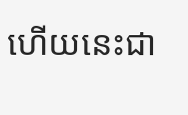ហើយនេះជា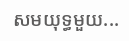សមយុទ្ធមួយ...